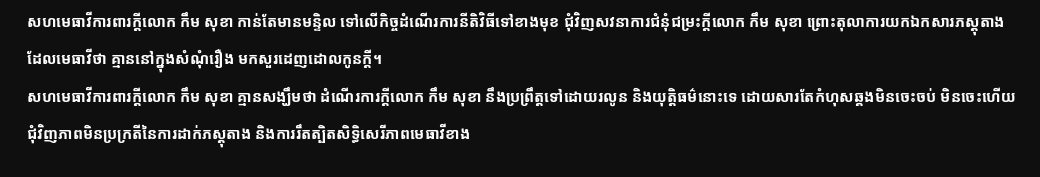សហមេធាវីការពារក្តីលោក កឹម សុខា កាន់តែមានមន្ទិល ទៅលើកិច្ចដំណើរការនីតិវិធីទៅខាងមុខ ជុំវិញសវនាការជំនុំជម្រះក្តីលោក កឹម សុខា ព្រោះតុលាការយកឯកសារភស្តុតាង ដែលមេធាវីថា គ្មាននៅក្នុងសំណុំរឿង មកសួរដេញដោលកូនក្តី។
សហមេធាវីការពារក្ដីលោក កឹម សុខា គ្មានសង្ឃឹមថា ដំណើរការក្តីលោក កឹម សុខា នឹងប្រព្រឹត្តទៅដោយរលូន និងយុត្តិធម៌នោះទេ ដោយសារតែកំហុសឆ្គងមិនចេះចប់ មិនចេះហើយ ជុំវិញភាពមិនប្រក្រតីនៃការដាក់ភស្តុតាង និងការរឹតត្បិតសិទ្ធិសេរីភាពមេធាវីខាង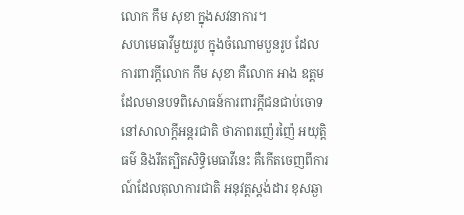លោក កឹម សុខា ក្នុងសវនាការ។
សហមេធាវីមួយរូប ក្នុងចំណោមបួនរូប ដែលការពារក្តីលោក កឹម សុខា គឺលោក អាង ឧត្តម ដែលមានបទពិសោធន៍ការពារក្តីជនជាប់ចោទ នៅសាលាក្តីអន្តរជាតិ ថាភាពរញ៉េរញ៉ៃ អយុត្តិធម៌ និងរឹតត្បិតសិទ្ធិមេធាវីនេះ គឺកើតចេញពីការណ៍ដែលតុលាការជាតិ អនុវត្តស្តង់ដារ ខុសឆ្ងា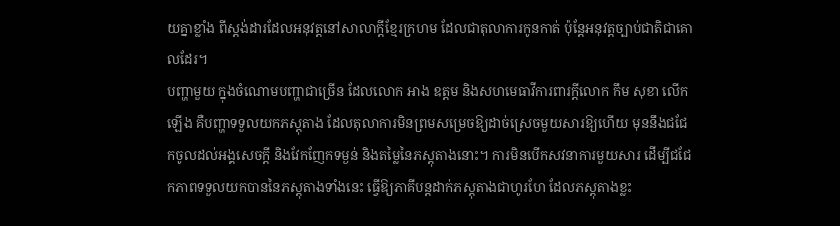យគ្នាខ្លាំង ពីស្តង់ដារដែលអនុវត្តនៅសាលាក្តីខ្មែរក្រហម ដែលជាតុលាការកូនកាត់ ប៉ុន្តែអនុវត្តច្បាប់ជាតិជាគោលដែរ។
បញ្ហាមួយ ក្នុងចំណោមបញ្ហាជាច្រើន ដែលលោក អាង ឧត្តម និងសហមេធាវីការពារក្តីលោក កឹម សុខា លើកឡើង គឺបញ្ហាទទួលយកភស្តុតាង ដែលតុលាការមិនព្រមសម្រេចឱ្យដាច់ស្រេចមួយសារឱ្យហើយ មុននឹងជជែកចូលដល់អង្គសេចក្តី និងវែកញែកទម្ងន់ និងតម្លៃនៃភស្តុតាងនោះ។ ការមិនបើកសវនាការមួយសារ ដើម្បីជជែកភាពទទួលយកបាននៃភស្តុតាងទាំងនេះ ធ្វើឱ្យភាគីបន្តដាក់ភស្តុតាងជាហូរហែ ដែលភស្តុតាងខ្លះ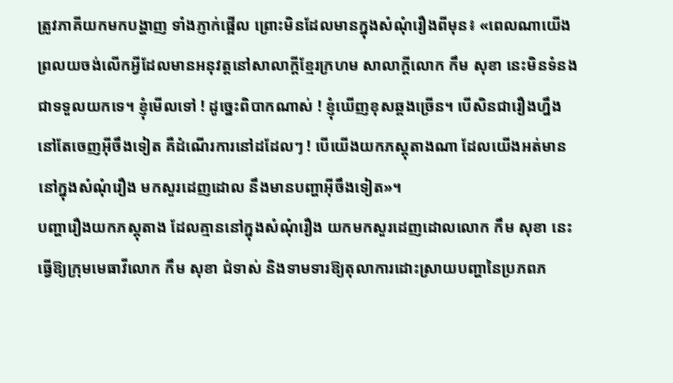ត្រូវភាគីយកមកបង្ហាញ ទាំងភ្ញាក់ផ្អើល ព្រោះមិនដែលមានក្នុងសំណុំរឿងពីមុន៖ «ពេលណាយើងព្រលយចង់លើកអ្វីដែលមានអនុវត្តនៅសាលាក្ដីខ្មែរក្រហម សាលាក្ដីលោក កឹម សុខា នេះមិនទំនងជាទទួលយកទេ។ ខ្ញុំមើលទៅ ! ដូច្នេះពិបាកណាស់ ! ខ្ញុំឃើញខុសឆ្គងច្រើន។ បើសិនជារឿងហ្នឹង នៅតែចេញអ៊ីចឹងទៀត គឺដំណើរការនៅដដែលៗ ! បើយើងយកភស្តុតាងណា ដែលយើងអត់មាន នៅក្នុងសំណុំរឿង មកសួរដេញដោល នឹងមានបញ្ហាអ៊ីចឹងទៀត»។
បញ្ហារឿងយកភស្តុតាង ដែលគ្មាននៅក្នុងសំណុំរឿង យកមកសួរដេញដោលលោក កឹម សុខា នេះ ធ្វើឱ្យក្រុមមេធាវីលោក កឹម សុខា ជំទាស់ និងទាមទារឱ្យតុលាការដោះស្រាយបញ្ហានៃប្រភពភ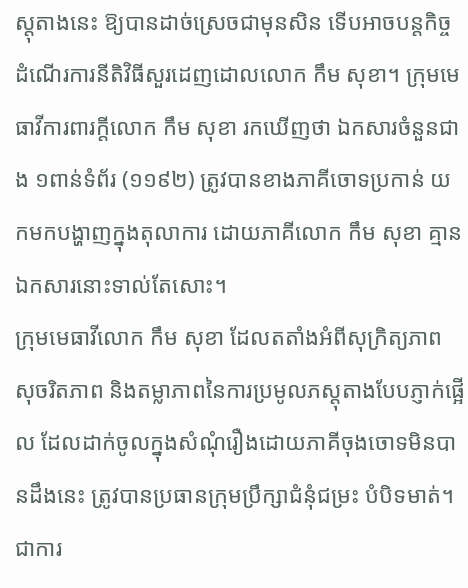ស្តុតាងនេះ ឱ្យបានដាច់ស្រេចជាមុនសិន ទើបអាចបន្តកិច្ចដំណើរការនីតិវិធីសួរដេញដោលលោក កឹម សុខា។ ក្រុមមេធាវីការពារក្តីលោក កឹម សុខា រកឃើញថា ឯកសារចំនួនជាង ១ពាន់ទំព័រ (១១៩២) ត្រូវបានខាងភាគីចោទប្រកាន់ យកមកបង្ហាញក្នុងតុលាការ ដោយភាគីលោក កឹម សុខា គ្មានឯកសារនោះទាល់តែសោះ។
ក្រុមមេធាវីលោក កឹម សុខា ដែលតតាំងអំពីសុក្រិត្យភាព សុចរិតភាព និងតម្លាភាពនៃការប្រមូលភស្តុតាងបែបភ្ញាក់ផ្អើល ដែលដាក់ចូលក្នុងសំណុំរឿងដោយភាគីចុងចោទមិនបានដឹងនេះ ត្រូវបានប្រធានក្រុមប្រឹក្សាជំនុំជម្រះ បំបិទមាត់។ ជាការ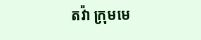តវ៉ា ក្រុមមេ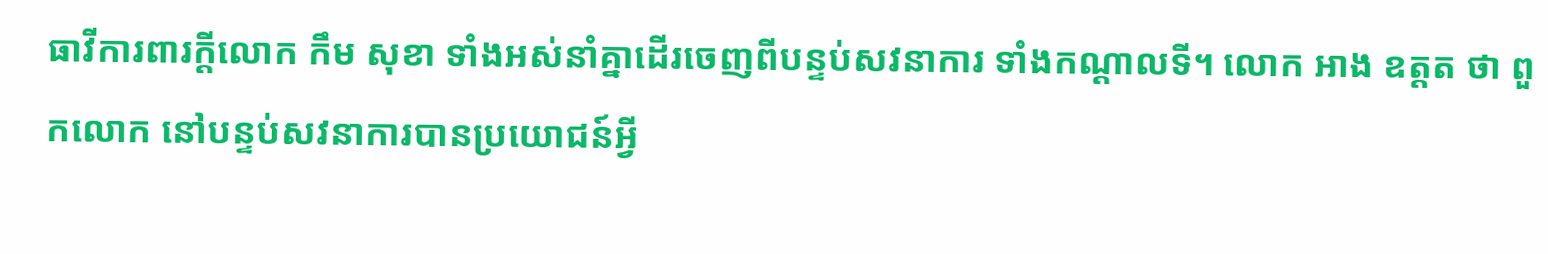ធាវីការពារក្ដីលោក កឹម សុខា ទាំងអស់នាំគ្នាដើរចេញពីបន្ទប់សវនាការ ទាំងកណ្ដាលទី។ លោក អាង ឧត្តត ថា ពួកលោក នៅបន្ទប់សវនាការបានប្រយោជន៍អ្វី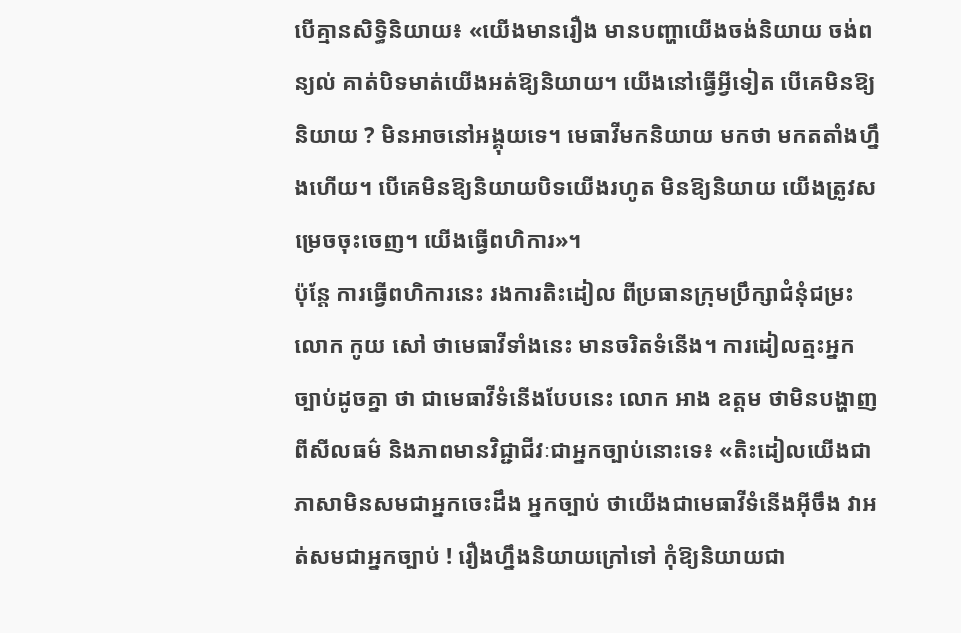បើគ្មានសិទ្ធិនិយាយ៖ «យើងមានរឿង មានបញ្ហាយើងចង់និយាយ ចង់ពន្យល់ គាត់បិទមាត់យើងអត់ឱ្យនិយាយ។ យើងនៅធ្វើអ្វីទៀត បើគេមិនឱ្យនិយាយ ? មិនអាចនៅអង្គុយទេ។ មេធាវីមកនិយាយ មកថា មកតតាំងហ្នឹងហើយ។ បើគេមិនឱ្យនិយាយបិទយើងរហូត មិនឱ្យនិយាយ យើងត្រូវសម្រេចចុះចេញ។ យើងធ្វើពហិការ»។
ប៉ុន្តែ ការធ្វើពហិការនេះ រងការតិះដៀល ពីប្រធានក្រុមប្រឹក្សាជំនុំជម្រះលោក កូយ សៅ ថាមេធាវីទាំងនេះ មានចរិតទំនើង។ ការដៀលត្មះអ្នកច្បាប់ដូចគ្នា ថា ជាមេធាវីទំនើងបែបនេះ លោក អាង ឧត្តម ថាមិនបង្ហាញពីសីលធម៌ និងភាពមានវិជ្ជាជីវៈជាអ្នកច្បាប់នោះទេ៖ «តិះដៀលយើងជាភាសាមិនសមជាអ្នកចេះដឹង អ្នកច្បាប់ ថាយើងជាមេធាវីទំនើងអ៊ីចឹង វាអត់សមជាអ្នកច្បាប់ ! រឿងហ្នឹងនិយាយក្រៅទៅ កុំឱ្យនិយាយជា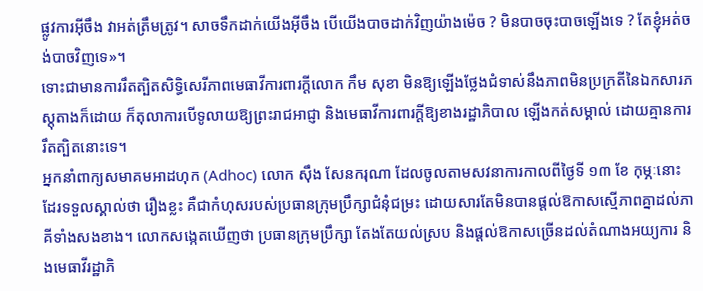ផ្លូវការអ៊ីចឹង វាអត់ត្រឹមត្រូវ។ សាចទឹកដាក់យើងអ៊ីចឹង បើយើងបាចដាក់វិញយ៉ាងម៉េច ? មិនបាចចុះបាចឡើងទេ ? តែខ្ញុំអត់ចង់បាចវិញទេ»។
ទោះជាមានការរឹតត្បិតសិទ្ធិសេរីភាពមេធាវីការពារក្តីលោក កឹម សុខា មិនឱ្យឡើងថ្លែងជំទាស់នឹងភាពមិនប្រក្រតីនៃឯកសារភស្តុតាងក៏ដោយ ក៏តុលាការបើទូលាយឱ្យព្រះរាជអាជ្ញា និងមេធាវីការពារក្តីឱ្យខាងរដ្ឋាភិបាល ឡើងកត់សម្គាល់ ដោយគ្មានការរឹតត្បិតនោះទេ។
អ្នកនាំពាក្យសមាគមអាដហុក (Adhoc) លោក ស៊ឹង សែនករុណា ដែលចូលតាមសវនាការកាលពីថ្ងៃទី ១៣ ខែ កុម្ភៈនោះដែរទទួលស្គាល់ថា រឿងខ្លះ គឺជាកំហុសរបស់ប្រធានក្រុមប្រឹក្សាជំនុំជម្រះ ដោយសារតែមិនបានផ្តល់ឱកាសស្មើភាពគ្នាដល់ភាគីទាំងសងខាង។ លោកសង្កេតឃើញថា ប្រធានក្រុមប្រឹក្សា តែងតែយល់ស្រប និងផ្តល់ឱកាសច្រើនដល់តំណាងអយ្យការ និងមេធាវីរដ្ឋាភិ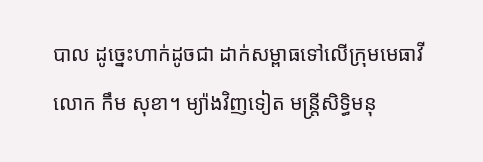បាល ដូច្នេះហាក់ដូចជា ដាក់សម្ពាធទៅលើក្រុមមេធាវីលោក កឹម សុខា។ ម្យ៉ាងវិញទៀត មន្ត្រីសិទ្ធិមនុ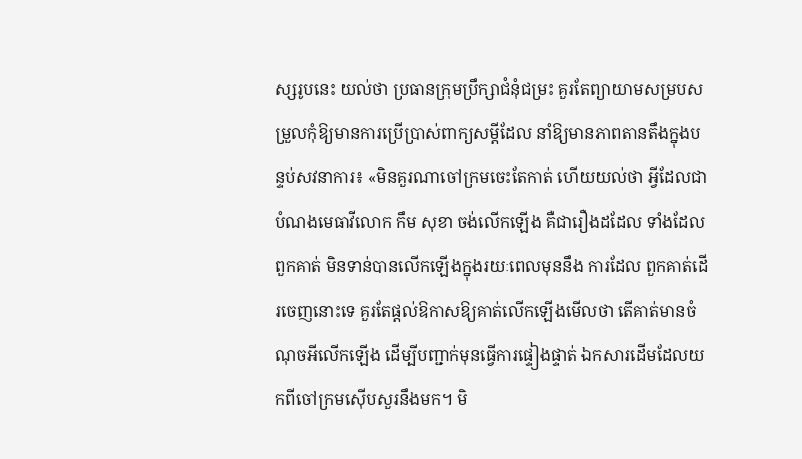ស្សរូបនេះ យល់ថា ប្រធានក្រុមប្រឹក្សាជំនុំជម្រះ គួរតែព្យាយាមសម្របសម្រួលកុំឱ្យមានការប្រើប្រាស់ពាក្យសម្តីដែល នាំឱ្យមានភាពតានតឹងក្នុងបន្ទប់សវនាការ៖ «មិនគួរណាចៅក្រមចេះតែកាត់ ហើយយល់ថា អ្វីដែលជាបំណងមេធាវីលោក កឹម សុខា ចង់លើកឡើង គឺជារឿងដដែល ទាំងដែល ពួកគាត់ មិនទាន់បានលើកឡើងក្នុងរយៈពេលមុននឹង ការដែល ពួកគាត់ដើរចេញនោះទេ គួរតែផ្តល់ឱកាសឱ្យគាត់លើកឡើងមើលថា តើគាត់មានចំណុចអីលើកឡើង ដើម្បីបញ្ជាក់មុនធ្វើការផ្ទៀងផ្ទាត់ ឯកសារដើមដែលយកពីចៅក្រមស៊ើបសួរនឹងមក។ មិ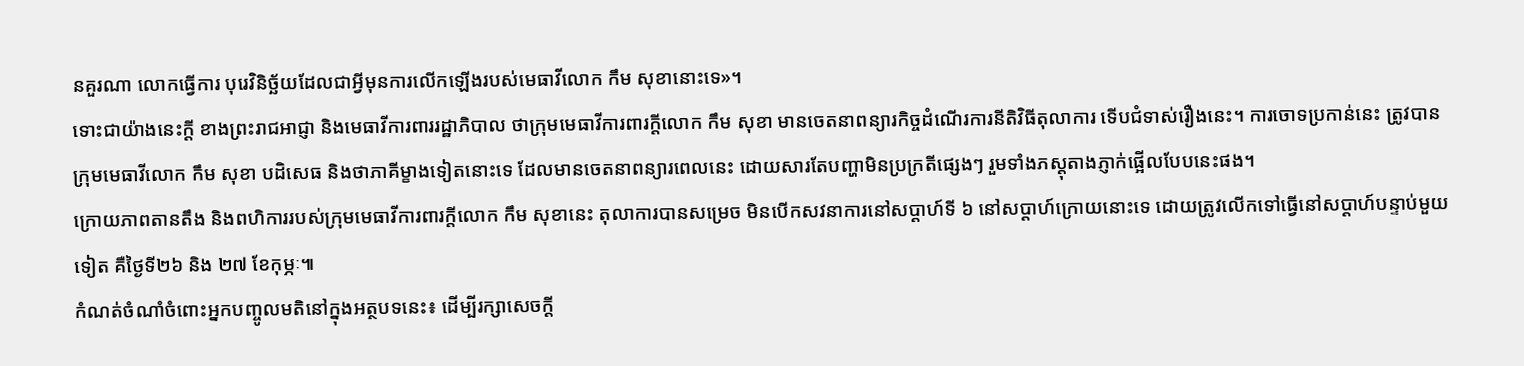នគួរណា លោកធ្វើការ បុរេវិនិច្ឆ័យដែលជាអ្វីមុនការលើកឡើងរបស់មេធាវីលោក កឹម សុខានោះទេ»។
ទោះជាយ៉ាងនេះក្តី ខាងព្រះរាជអាជ្ញា និងមេធាវីការពាររដ្ឋាភិបាល ថាក្រុមមេធាវីការពារក្តីលោក កឹម សុខា មានចេតនាពន្យារកិច្ចដំណើរការនីតិវិធីតុលាការ ទើបជំទាស់រឿងនេះ។ ការចោទប្រកាន់នេះ ត្រូវបានក្រុមមេធាវីលោក កឹម សុខា បដិសេធ និងថាភាគីម្ខាងទៀតនោះទេ ដែលមានចេតនាពន្យារពេលនេះ ដោយសារតែបញ្ហាមិនប្រក្រតីផ្សេងៗ រួមទាំងភស្តុតាងភ្ញាក់ផ្អើលបែបនេះផង។
ក្រោយភាពតានតឹង និងពហិការរបស់ក្រុមមេធាវីការពារក្តីលោក កឹម សុខានេះ តុលាការបានសម្រេច មិនបើកសវនាការនៅសប្ដាហ៍ទី ៦ នៅសប្ដាហ៍ក្រោយនោះទេ ដោយត្រូវលើកទៅធ្វើនៅសប្ដាហ៍បន្ទាប់មួយទៀត គឺថ្ងៃទី២៦ និង ២៧ ខែកុម្ភៈ៕
កំណត់ចំណាំចំពោះអ្នកបញ្ចូលមតិនៅក្នុងអត្ថបទនេះ៖ ដើម្បីរក្សាសេចក្ដី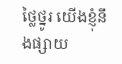ថ្លៃថ្នូរ យើងខ្ញុំនឹងផ្សាយ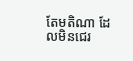តែមតិណា ដែលមិនជេរ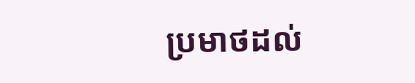ប្រមាថដល់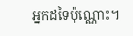អ្នកដទៃប៉ុណ្ណោះ។